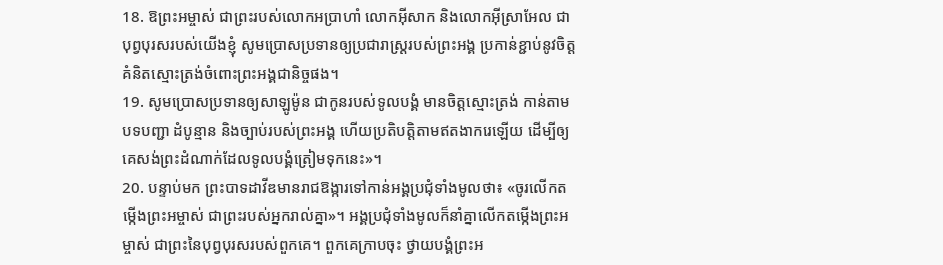18. ឱព្រះអម្ចាស់ ជាព្រះរបស់លោកអប្រាហាំ លោកអ៊ីសាក និងលោកអ៊ីស្រាអែល ជាបុព្វបុរសរបស់យើងខ្ញុំ សូមប្រោសប្រទានឲ្យប្រជារាស្ត្ររបស់ព្រះអង្គ ប្រកាន់ខ្ជាប់នូវចិត្តគំនិតស្មោះត្រង់ចំពោះព្រះអង្គជានិច្ចផង។
19. សូមប្រោសប្រទានឲ្យសាឡូម៉ូន ជាកូនរបស់ទូលបង្គំ មានចិត្តស្មោះត្រង់ កាន់តាមបទបញ្ជា ដំបូន្មាន និងច្បាប់របស់ព្រះអង្គ ហើយប្រតិបត្តិតាមឥតងាករេឡើយ ដើម្បីឲ្យគេសង់ព្រះដំណាក់ដែលទូលបង្គំត្រៀមទុកនេះ»។
20. បន្ទាប់មក ព្រះបាទដាវីឌមានរាជឱង្ការទៅកាន់អង្គប្រជុំទាំងមូលថា៖ «ចូរលើកតម្កើងព្រះអម្ចាស់ ជាព្រះរបស់អ្នករាល់គ្នា»។ អង្គប្រជុំទាំងមូលក៏នាំគ្នាលើកតម្កើងព្រះអម្ចាស់ ជាព្រះនៃបុព្វបុរសរបស់ពួកគេ។ ពួកគេក្រាបចុះ ថ្វាយបង្គំព្រះអ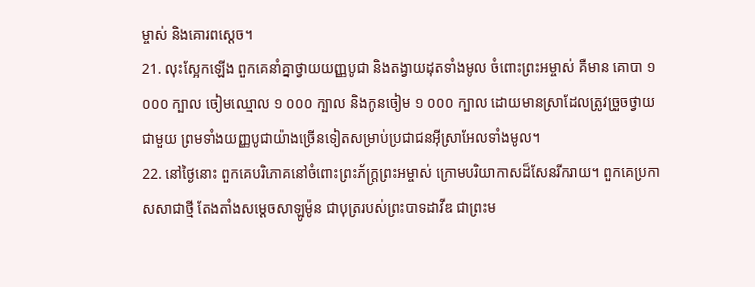ម្ចាស់ និងគោរពស្ដេច។
21. លុះស្អែកឡើង ពួកគេនាំគ្នាថ្វាយយញ្ញបូជា និងតង្វាយដុតទាំងមូល ចំពោះព្រះអម្ចាស់ គឺមាន គោបា ១ ០០០ ក្បាល ចៀមឈ្មោល ១ ០០០ ក្បាល និងកូនចៀម ១ ០០០ ក្បាល ដោយមានស្រាដែលត្រូវច្រួចថ្វាយជាមួយ ព្រមទាំងយញ្ញបូជាយ៉ាងច្រើនទៀតសម្រាប់ប្រជាជនអ៊ីស្រាអែលទាំងមូល។
22. នៅថ្ងៃនោះ ពួកគេបរិភោគនៅចំពោះព្រះភ័ក្ត្រព្រះអម្ចាស់ ក្រោមបរិយាកាសដ៏សែនរីករាយ។ ពួកគេប្រកាសសាជាថ្មី តែងតាំងសម្ដេចសាឡូម៉ូន ជាបុត្ររបស់ព្រះបាទដាវីឌ ជាព្រះម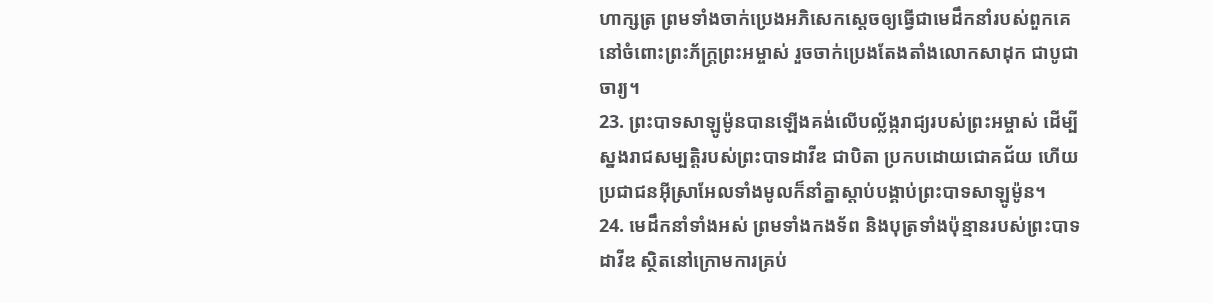ហាក្សត្រ ព្រមទាំងចាក់ប្រេងអភិសេកស្ដេចឲ្យធ្វើជាមេដឹកនាំរបស់ពួកគេ នៅចំពោះព្រះភ័ក្ត្រព្រះអម្ចាស់ រួចចាក់ប្រេងតែងតាំងលោកសាដុក ជាបូជាចារ្យ។
23. ព្រះបាទសាឡូម៉ូនបានឡើងគង់លើបល្ល័ង្ករាជ្យរបស់ព្រះអម្ចាស់ ដើម្បីស្នងរាជសម្បត្តិរបស់ព្រះបាទដាវីឌ ជាបិតា ប្រកបដោយជោគជ័យ ហើយប្រជាជនអ៊ីស្រាអែលទាំងមូលក៏នាំគ្នាស្ដាប់បង្គាប់ព្រះបាទសាឡូម៉ូន។
24. មេដឹកនាំទាំងអស់ ព្រមទាំងកងទ័ព និងបុត្រទាំងប៉ុន្មានរបស់ព្រះបាទដាវីឌ ស្ថិតនៅក្រោមការគ្រប់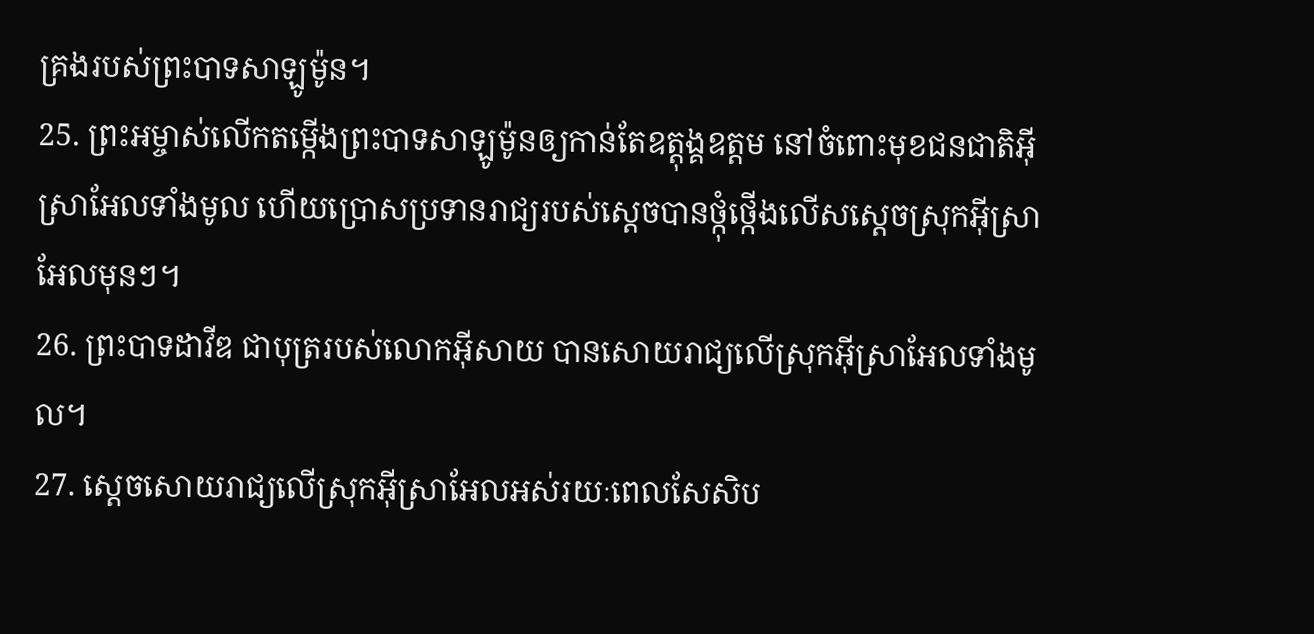គ្រងរបស់ព្រះបាទសាឡូម៉ូន។
25. ព្រះអម្ចាស់លើកតម្កើងព្រះបាទសាឡូម៉ូនឲ្យកាន់តែឧត្ដុង្គឧត្ដម នៅចំពោះមុខជនជាតិអ៊ីស្រាអែលទាំងមូល ហើយប្រោសប្រទានរាជ្យរបស់ស្ដេចបានថ្កុំថ្កើងលើសស្ដេចស្រុកអ៊ីស្រាអែលមុនៗ។
26. ព្រះបាទដាវីឌ ជាបុត្ររបស់លោកអ៊ីសាយ បានសោយរាជ្យលើស្រុកអ៊ីស្រាអែលទាំងមូល។
27. ស្ដេចសោយរាជ្យលើស្រុកអ៊ីស្រាអែលអស់រយៈពេលសែសិប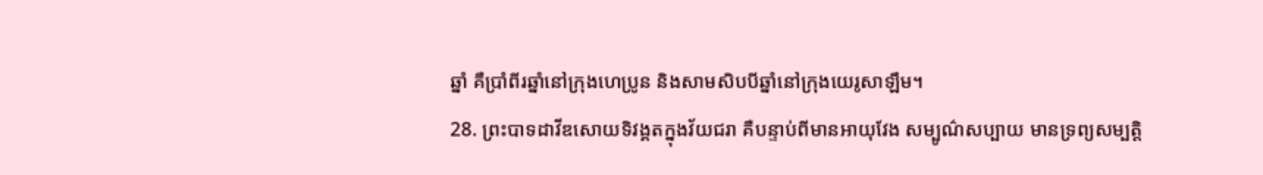ឆ្នាំ គឺប្រាំពីរឆ្នាំនៅក្រុងហេប្រូន និងសាមសិបបីឆ្នាំនៅក្រុងយេរូសាឡឹម។
28. ព្រះបាទដាវីឌសោយទិវង្គតក្នុងវ័យជរា គឺបន្ទាប់ពីមានអាយុវែង សម្បូណ៌សប្បាយ មានទ្រព្យសម្បត្តិ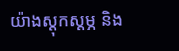យ៉ាងស្ដុកស្ដម្ភ និង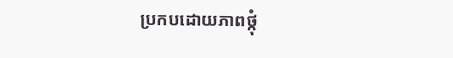ប្រកបដោយភាពថ្កុំ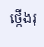ថ្កើងរុ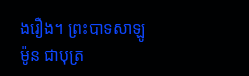ងរឿង។ ព្រះបាទសាឡូម៉ូន ជាបុត្រ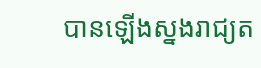បានឡើងស្នងរាជ្យត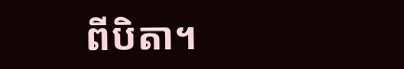ពីបិតា។